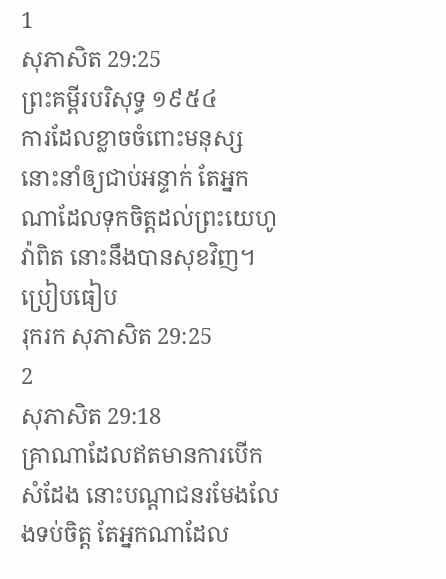1
សុភាសិត 29:25
ព្រះគម្ពីរបរិសុទ្ធ ១៩៥៤
ការដែលខ្លាចចំពោះមនុស្ស នោះនាំឲ្យជាប់អន្ទាក់ តែអ្នកណាដែលទុកចិត្តដល់ព្រះយេហូវ៉ាពិត នោះនឹងបានសុខវិញ។
ប្រៀបធៀប
រុករក សុភាសិត 29:25
2
សុភាសិត 29:18
គ្រាណាដែលឥតមានការបើកសំដែង នោះបណ្តាជនរមែងលែងទប់ចិត្ត តែអ្នកណាដែល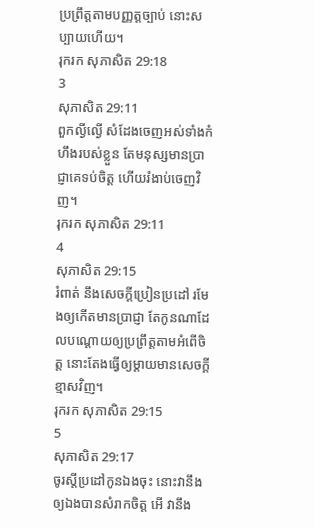ប្រព្រឹត្តតាមបញ្ញត្តច្បាប់ នោះសប្បាយហើយ។
រុករក សុភាសិត 29:18
3
សុភាសិត 29:11
ពួកល្ងីល្ងើ សំដែងចេញអស់ទាំងកំហឹងរបស់ខ្លួន តែមនុស្សមានប្រាជ្ញាគេទប់ចិត្ត ហើយរំងាប់ចេញវិញ។
រុករក សុភាសិត 29:11
4
សុភាសិត 29:15
រំពាត់ នឹងសេចក្ដីប្រៀនប្រដៅ រមែងឲ្យកើតមានប្រាជ្ញា តែកូនណាដែលបណ្តោយឲ្យប្រព្រឹត្តតាមអំពើចិត្ត នោះតែងធ្វើឲ្យម្តាយមានសេចក្ដីខ្មាសវិញ។
រុករក សុភាសិត 29:15
5
សុភាសិត 29:17
ចូរស្តីប្រដៅកូនឯងចុះ នោះវានឹងឲ្យឯងបានសំរាកចិត្ត អើ វានឹង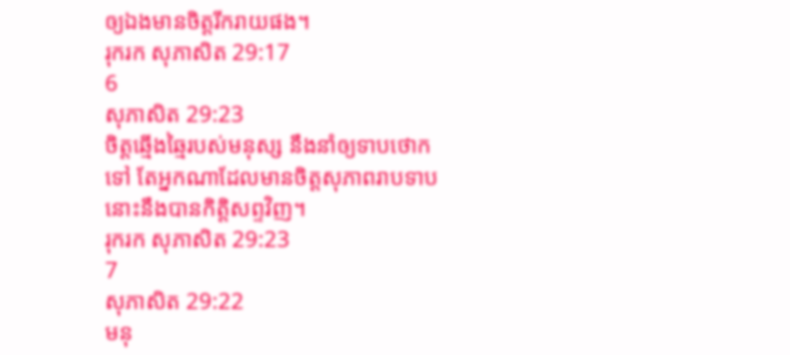ឲ្យឯងមានចិត្តរីករាយផង។
រុករក សុភាសិត 29:17
6
សុភាសិត 29:23
ចិត្តឆ្មើងឆ្មៃរបស់មនុស្ស នឹងនាំឲ្យទាបថោកទៅ តែអ្នកណាដែលមានចិត្តសុភាពរាបទាប នោះនឹងបានកិត្តិសព្ទវិញ។
រុករក សុភាសិត 29:23
7
សុភាសិត 29:22
មនុ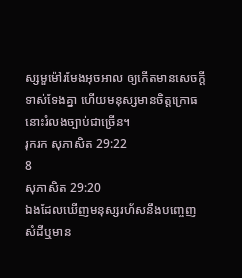ស្សមួម៉ៅរមែងអុចអាល ឲ្យកើតមានសេចក្ដីទាស់ទែងគ្នា ហើយមនុស្សមានចិត្តក្រោធ នោះរំលងច្បាប់ជាច្រើន។
រុករក សុភាសិត 29:22
8
សុភាសិត 29:20
ឯងដែលឃើញមនុស្សរហ័សនឹងបញ្ចេញសំដីឬមាន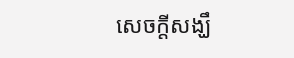សេចក្ដីសង្ឃឹ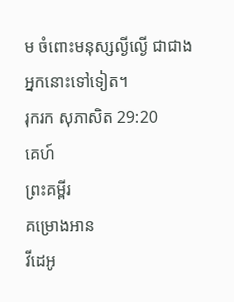ម ចំពោះមនុស្សល្ងីល្ងើ ជាជាងអ្នកនោះទៅទៀត។
រុករក សុភាសិត 29:20
គេហ៍
ព្រះគម្ពីរ
គម្រោងអាន
វីដេអូ